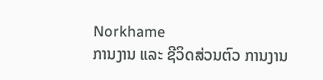Norkhame
ການງານ ແລະ ຊີວິດສ່ວນຕົວ ການງານ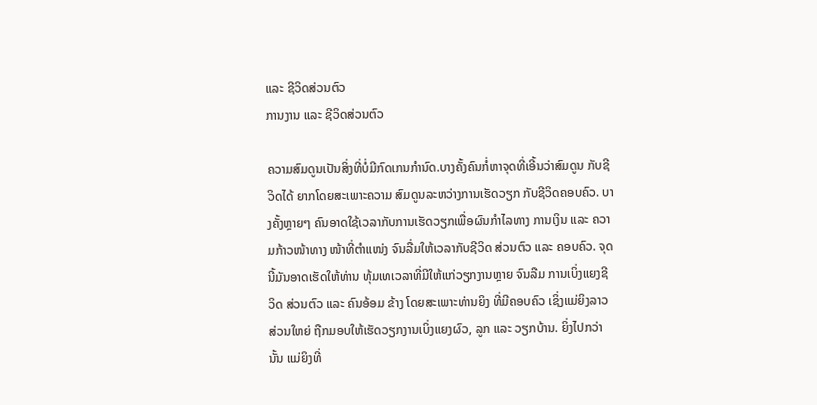ແລະ ຊີວິດສ່ວນຕົວ
ການງານ ແລະ ຊີວິດສ່ວນຕົວ

ຄວາມສົມດູນເປັນສິ່ງທີ່ບໍ່ມີກົດເກນກຳນົດ.ບາງຄັ້ງຄົນກໍ່ຫາຈຸດທີ່ເອີ້ນວ່າສົມດູນ ກັບຊີວິດໄດ້ ຍາກໂດຍສະເພາະຄວາມ ສົມດູນລະຫວ່າງການເຮັດວຽກ ກັບຊີວິດຄອບຄົວ. ບາງຄັ້ງຫຼາຍໆ ຄົນອາດໃຊ້ເວລາກັບການເຮັດວຽກເພື່ອຜົນກຳໄລທາງ ການເງິນ ແລະ ຄວາມກ້າວໜ້າທາງ ໜ້າທີ່ຕຳແໜ່ງ ຈົນລື່ມໃຫ້ເວລາກັບຊີວິດ ສ່ວນຕົວ ແລະ ຄອບຄົວ. ຈຸດນີ້ມັນອາດເຮັດໃຫ້ທ່ານ ທຸ້ມເທເວລາທີ່ມີໃຫ້ແກ່ວຽກງານຫຼາຍ ຈົນລືມ ການເບິ່ງແຍງຊີວິດ ສ່ວນຕົວ ແລະ ຄົນອ້ອມ ຂ້າງ ໂດຍສະເພາະທ່ານຍິງ ທີ່ມີຄອບຄົວ ເຊິ່ງແມ່ຍິງລາວ ສ່ວນໃຫຍ່ ຖືກມອບໃຫ້ເຮັດວຽກງານເບິ່ງແຍງຜົວ, ລູກ ແລະ ວຽກບ້ານ. ຍິ່ງໄປກວ່ານັ້ນ ແມ່ຍິງທີ່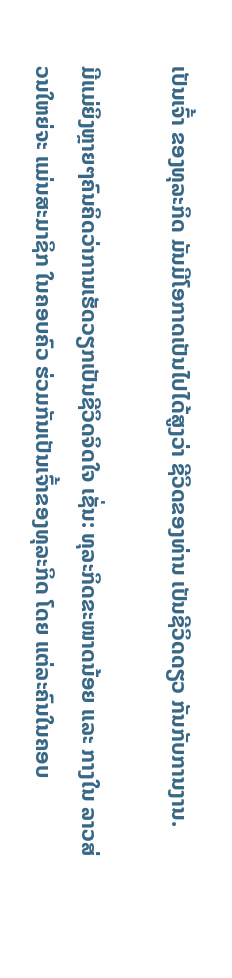ເປັນເຈົ້າ ຂອງທຸລະກິດ ມັນມີໂອກາດເປັນໄປໄດ້ສູງວ່າ ຊີວິດຂອງທ່ານ ເປັນຊີວິດດຽວ ກັນກັບການງານ.

ມີແມ່ຍິງຫຼາຍໆຄົນຄິດວ່າການເຮັດວຽກເປັນຊີວິດຈິດໃຈ ເຊັ່ນ: ທຸລະກິດຂະໜາດນ້ອຍ ແລະ ກາງໃນ ລາວສ່ວນໃຫຍ່ຈະ ແມ່ນສະມາຊິກ ໃນຄອບຄົວ ຮ່ວມກັນເປັນເຈົ້າຂອງທຸລະກິດ ໂດຍ ແຕ່ລະຄົນໃນຄອບ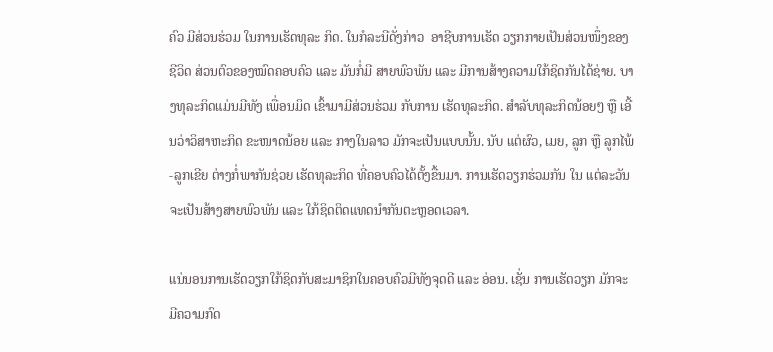ຄົວ ມີສ່ວນຮ່ວມ ໃນການເຮັດທຸລະ ກິດ. ໃນກໍລະນີດັ່ງກ່າວ  ອາຊີບການເຮັດ ວຽກກາຍເປັນສ່ວນໜຶ່ງຂອງຊີວິດ ສ່ວນຕົວຂອງໝົດຄອບຄົວ ແລະ ມັນກໍ່ມີ ສາຍພົວພັນ ແລະ ມີການສ້າງຄວາມໃກ້ຊິດກັນໄດ້ຊ່າຍ. ບາງທຸລະກິດແມ່ນມີທັງ ເພື່ອນມິດ ເຂົ້າມາມີສ່ວນຮ່ວມ ກັບການ ເຮັດທຸລະກິດ. ສຳລັບທຸລະກິດນ້ອຍໆ ຫຼື ເອີ້ນວ່າວິສາຫະກິດ ຂະໜາດນ້ອຍ ແລະ ກາງໃນລາວ ມັກຈະເປັນແບບນັ້ນ. ນັບ ແຕ່ຜົວ, ເມຍ, ລູກ ຫຼື ລູກໄພ້-ລູກເຂີຍ ຕ່າງກໍ່ພາກັນຊ່ວຍ ເຮັດທຸລະກິດ ທີ່ຄອບຄົວໄດ້ຕັ້ງຂື້ນມາ. ການເຮັດວຽກຮ່ວມກັນ ໃນ ແຕ່ລະວັນ ຈະເປັນສ້າງສາຍພົວພັນ ແລະ ໃກ້ຊິດຕິດແທດນຳກັນຕະຫຼອດເວລາ.

ແນ່ນອນການເຮັດວຽກໃກ້ຊິດກັບສະມາຊິກໃນຄອບຄົວມີທັງຈຸດດີ ແລະ ອ່ອນ. ເຊັ່ນ ການເຮັດວຽກ ມັກຈະມີຄວາມກົດ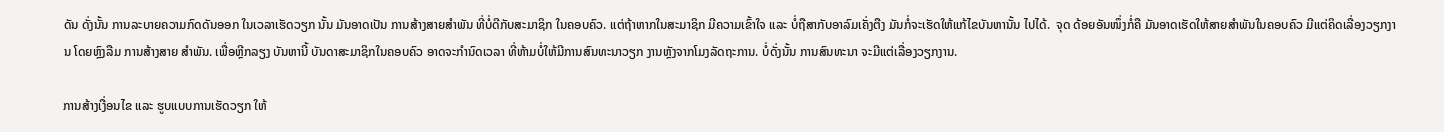ດັນ ດັ່ງນັ້ນ ການລະບາຍຄວາມກົດດັນອອກ ໃນເວລາເຮັດວຽກ ນັ້ນ ມັນອາດເປັນ ການສ້າງສາຍສຳພັນ ທີ່ບໍ່ດີກັບສະມາຊິກ ໃນຄອບຄົວ. ແຕ່ຖ້າຫາກໃນສະມາຊິກ ມີຄວາມເຂົ້າໃຈ ແລະ ບໍ່ຖືສາກັບອາລົມເຄັ່ງຕືງ ມັນກໍ່ຈະເຮັດໃຫ້ແກ້ໄຂບັນຫານັ້ນ ໄປໄດ້.  ຈຸດ ດ້ອຍອັນໜຶ່ງກໍ່ຄື ມັນອາດເຮັດໃຫ້ສາຍສຳພັນໃນຄອບຄົວ ມີແຕ່ຄິດເລື່ອງວຽກງານ ໂດຍຫຼົງລືມ ການສ້າງສາຍ ສຳພັນ. ເພື່ອຫຼີກລຽງ ບັນຫານີ້ ບັນດາສະມາຊິກໃນຄອບຄົວ ອາດຈະກຳນົດເວລາ ທີ່ຫ້າມບໍ່ໃຫ້ມີການສົນທະນາວຽກ ງານຫຼັງຈາກໂມງລັດຖະການ. ບໍ່ດັ່ງນັ້ນ ການສົນທະນາ ຈະມີແຕ່ເລື່ອງວຽກງານ.

ການສ້າງເງື່ອນໄຂ ແລະ ຮູບແບບການເຮັດວຽກ ໃຫ້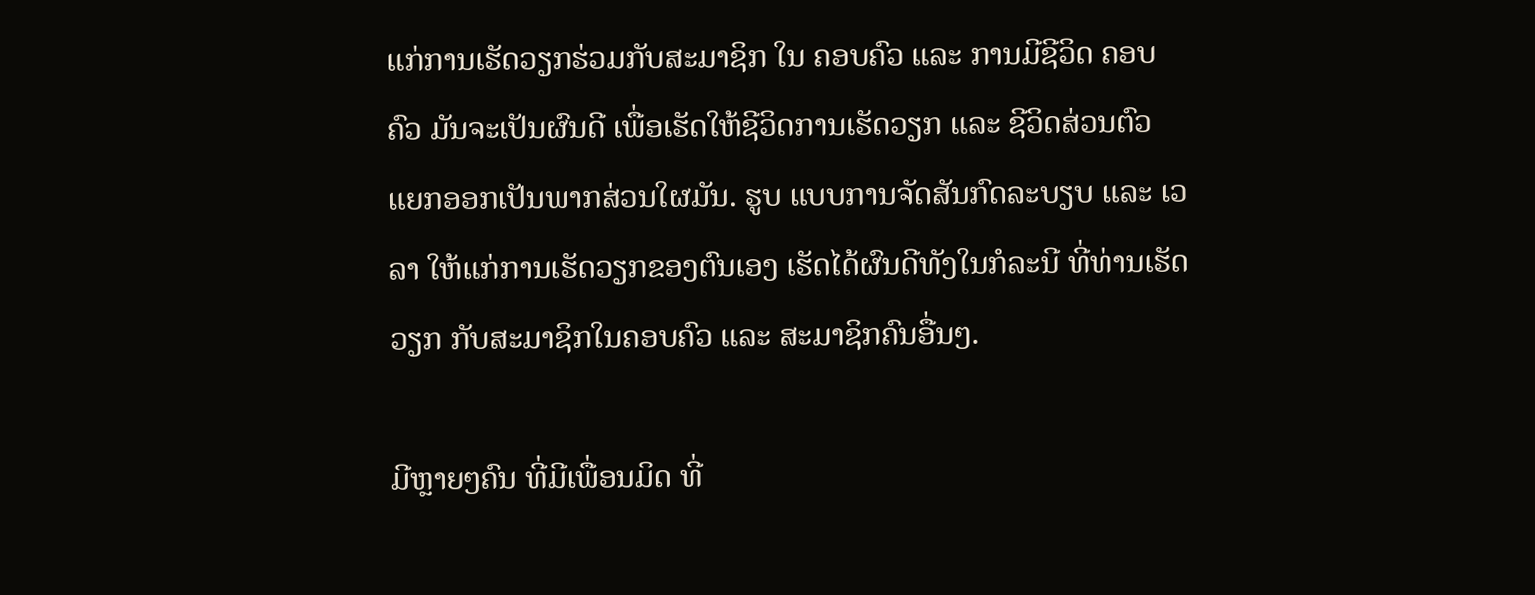ແກ່ການເຮັດວຽກຮ່ວມກັບສະມາຊິກ ໃນ ຄອບຄົວ ແລະ ການມີຊີວິດ ຄອບຄົວ ມັນຈະເປັນຜົນດີ ເພື່ອເຮັດໃຫ້ຊີວິດການເຮັດວຽກ ແລະ ຊີວິດສ່ວນຕົວ ແຍກອອກເປັນພາກສ່ວນໃຜມັນ. ຮູບ ແບບການຈັດສັນກົດລະບຽບ ແລະ ເວລາ ໃຫ້ແກ່ການເຮັດວຽກຂອງຕົນເອງ ເຮັດໄດ້ຜົນດີທັງໃນກໍລະນີ ທີ່ທ່ານເຮັດວຽກ ກັບສະມາຊິກໃນຄອບຄົວ ແລະ ສະມາຊິກຄົນອື່ນໆ.

ມີຫຼາຍໆຄົນ ທີ່ມີເພື່ອນມິດ ທີ່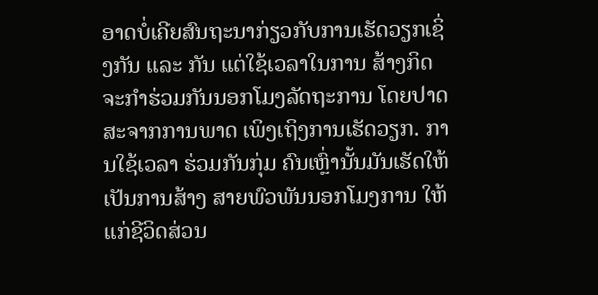ອາດບໍ່ເຄີຍສົນຖະນາກ່ຽວກັບການເຮັດວຽກເຊິ່ງກັນ ແລະ ກັນ ແຕ່ໃຊ້ເວລາໃນການ ສ້າງກິດ ຈະກຳຮ່ວມກັນນອກໂມງລັດຖະການ ໂດຍປາດສະຈາກການພາດ ເພິງເຖິງການເຮັດວຽກ. ການໃຊ້ເວລາ ຮ່ວມກັນກຸ່ມ ຄົນເຫຼົ່ານັ້ນມັນເຮັດໃຫ້ ເປັນການສ້າງ ສາຍພົວພັນນອກໂມງການ ໃຫ້ແກ່ຊີວິດສ່ວນ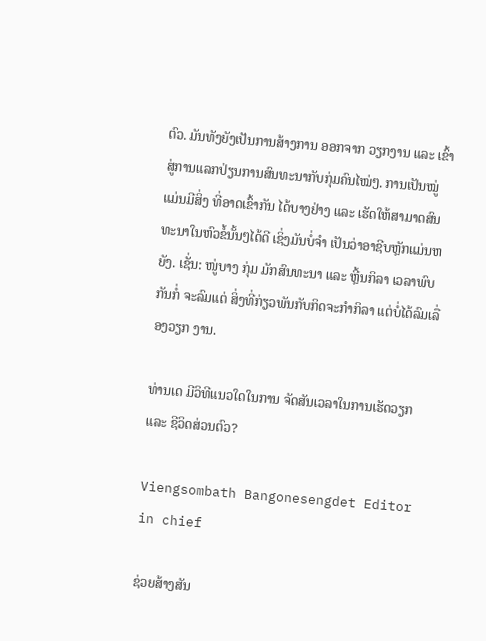ຕົວ. ມັນທັງຍັງເປັນການສ້າງການ ອອກຈາກ ວຽກງານ ແລະ ເຂົ້າສູ່ການແລກປ່ຽນການສົນທະນາກັບກຸ່ມຄົນໄໝ່ໆ. ການເປັນໝູ່ແມ່ນມີສິ່ງ ທີ່ອາດເຂົ້າກັນ ໄດ້ບາງຢ່າງ ແລະ ເຮັດໃຫ້ສາມາດສົນທະນາໃນຫົວຂໍ້ນັ້ນໆໄດ້ດີ ເຊິ່ງມັນບໍ່ຈຳ ເປັນວ່າອາຊີບຫຼັກແມ່ນຫຍັງ. ເຊັ່ນ: ໜູ່ບາງ ກຸ່ມ ມັກສົນທະນາ ແລະ ຫຼີ້ນກິລາ ເວລາພົບ ກັນກໍ່ ຈະລົມແຕ່ ສິ່ງທີ່ກ່ຽວພັນກັບກິດຈະກຳກິລາ ແຕ່ບໍ່ໄດ້ລົມເລື່ອງວຽກ ງານ.

ທ່ານເດ ມີວິທີແນວໃດໃນການ ຈັດສັນເວລາໃນການເຮັດວຽກ ແລະ ຊີວິດສ່ວນຕົວ?

Viengsombath Bangonesengdet Editor in chief

ຊ່ວຍສ້າງສັນ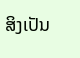ສິງເປັນ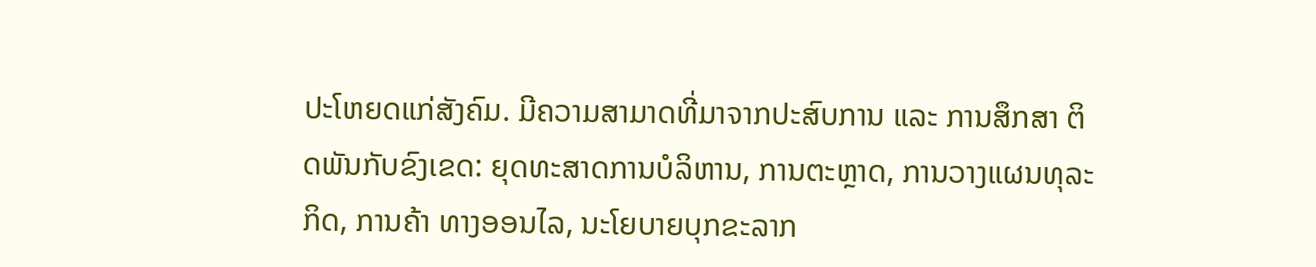ປະໂຫຍດແກ່ສັງຄົມ. ມີຄວາມສາມາດທີ່ມາຈາກປະສົບການ ແລະ ການສຶກສາ ຕິດພັນກັບຂົງເຂດ: ຍຸດທະສາດການບໍລິຫານ, ການຕະຫຼາດ, ການວາງແຜນທຸລະກິດ, ການຄ້າ ທາງອອນໄລ, ນະໂຍບາຍບຸກຂະລາກ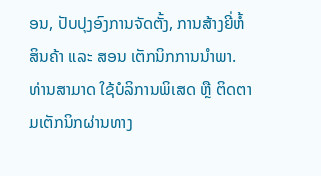ອນ, ປັບປຸງອົງການຈັດຕັ້ງ, ການສ້າງຍີ່ຫໍ້ສິນຄ້າ ແລະ ສອນ ເຕັກນິກການນຳພາ. ທ່ານສາມາດ ໃຊ້ບໍລິການພິເສດ ຫຼື ຕິດຕາມເຕັກນິກຜ່ານທາງ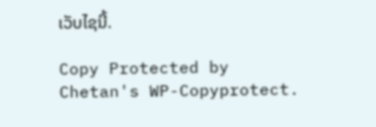ເວັບໄຊນີ້.

Copy Protected by Chetan's WP-Copyprotect.